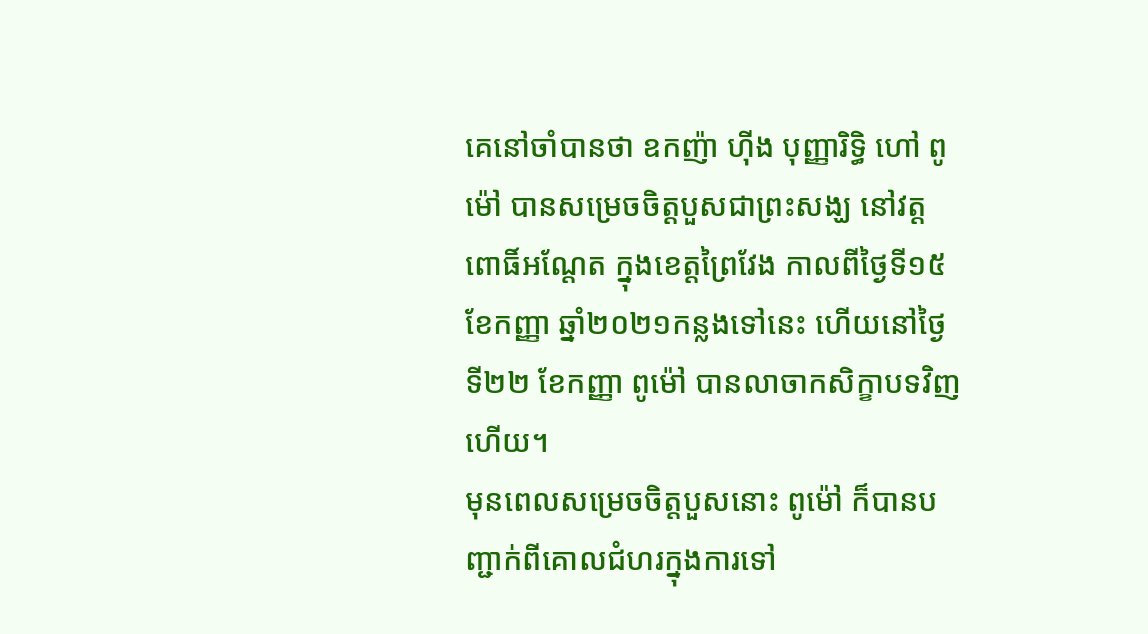គេនៅចាំបានថា ឧកញ៉ា ហ៊ីង បុញ្ញារិទ្ធិ ហៅ ពូម៉ៅ បានសម្រេចចិត្តបួសជាព្រះសង្ឃ នៅវត្តពោធិ៍អណ្តែត ក្នុងខេត្តព្រៃវែង កាលពីថ្ងៃទី១៥ ខែកញ្ញា ឆ្នាំ២០២១កន្លងទៅនេះ ហើយនៅថ្ងៃទី២២ ខែកញ្ញា ពូម៉ៅ បានលាចាកសិក្ខាបទវិញហើយ។
មុនពេលសម្រេចចិត្តបួសនោះ ពូម៉ៅ ក៏បានបញ្ជាក់ពីគោលជំហរក្នុងការទៅ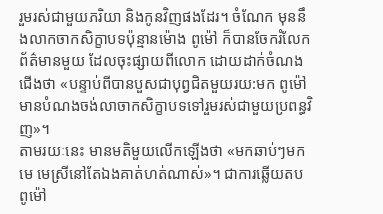រួមរស់ជាមួយភរិយា និងកូនវិញផងដែរ។ ចំណែក មុននឹងលាកចាកសិក្ខាបទប៉ុន្មានម៉ោង ពូម៉ៅ ក៏បានចែករំលែកព័ត៌មានមួយ ដែលចុះផ្សាយពីលោក ដោយដាក់ចំណងជើងថា «បន្ទាប់ពីបានបួសជាបុព្វជិតមួយរយ:មក ពូម៉ៅ មានបំណងចង់លាចាកសិក្ខាបទទៅរួមរស់ជាមួយប្រពន្ធវិញ»។
តាមរយៈនេះ មានមតិមួយលើកឡើងថា «មកឆាប់ៗមកមេ មេស្រីនៅតែឯងគាត់ហត់ណាស់»។ ជាការឆ្លើយតប ពូម៉ៅ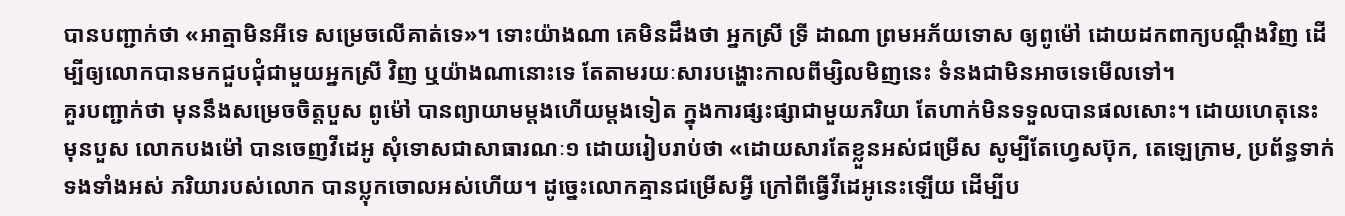បានបញ្ជាក់ថា «អាត្មាមិនអីទេ សម្រេចលើគាត់ទេ»។ ទោះយ៉ាងណា គេមិនដឹងថា អ្នកស្រី ទ្រី ដាណា ព្រមអភ័យទោស ឲ្យពូម៉ៅ ដោយដកពាក្យបណ្ដឹងវិញ ដើម្បីឲ្យលោកបានមកជួបជុំជាមួយអ្នកស្រី វិញ ឬយ៉ាងណានោះទេ តែតាមរយៈសារបង្ហោះកាលពីម្សិលមិញនេះ ទំនងជាមិនអាចទេមើលទៅ។
គួរបញ្ជាក់ថា មុននឹងសម្រេចចិត្តបួស ពូម៉ៅ បានព្យាយាមម្ដងហើយម្ដងទៀត ក្នុងការផ្សះផ្សាជាមួយភរិយា តែហាក់មិនទទួលបានផលសោះ។ ដោយហេតុនេះ មុនបួស លោកបងម៉ៅ បានចេញវីដេអូ សុំទោសជាសាធារណៈ១ ដោយរៀបរាប់ថា «ដោយសារតែខ្លួនអស់ជម្រើស សូម្បីតែហ្វេសប៊ុក, តេឡេក្រាម, ប្រព័ន្ធទាក់ទងទាំងអស់ ភរិយារបស់លោក បានប្លុកចោលអស់ហើយ។ ដូច្នេះលោកគ្មានជម្រើសអ្វី ក្រៅពីធ្វើវីដេអូនេះឡើយ ដើម្បីប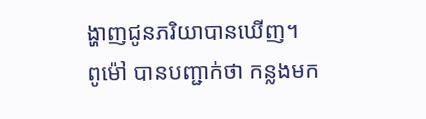ង្ហាញជូនភរិយាបានឃើញ។
ពូម៉ៅ បានបញ្ជាក់ថា កន្លងមក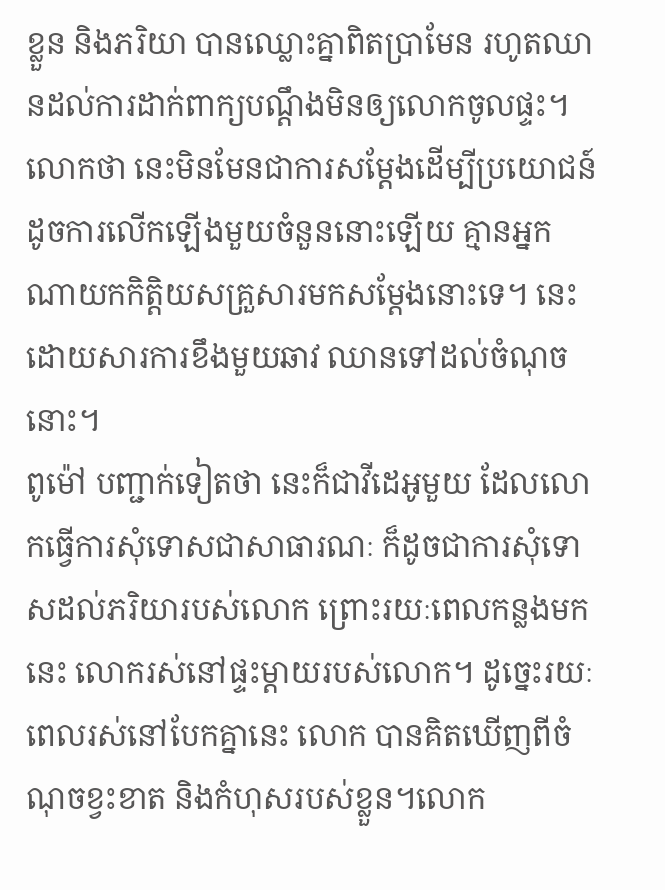ខ្លួន និងភរិយា បានឈ្លោះគ្នាពិតប្រាមែន រហូតឈានដល់ការដាក់ពាក្យបណ្ដឹងមិនឲ្យលោកចូលផ្ទះ។ លោកថា នេះមិនមែនជាការសម្ដែងដើម្បីប្រយោជន៍ ដូចការលើកឡើងមួយចំនួននោះឡើយ គ្មានអ្នកណាយកកិត្តិយសគ្រួសារមកសម្ដែងនោះទេ។ នេះដោយសារការខឹងមួយឆាវ ឈានទៅដល់ចំណុចនោះ។
ពូម៉ៅ បញ្ជាក់ទៀតថា នេះក៏ជាវីដេអូមួយ ដែលលោកធ្វើការសុំទោសជាសាធារណៈ ក៏ដូចជាការសុំទោសដល់ភរិយារបស់លោក ព្រោះរយៈពេលកន្លងមកនេះ លោករស់នៅផ្ទះម្ដាយរបស់លោក។ ដូច្នេះរយៈពេលរស់នៅបែកគ្នានេះ លោក បានគិតឃើញពីចំណុចខ្វះខាត និងកំហុសរបស់ខ្លួន។លោក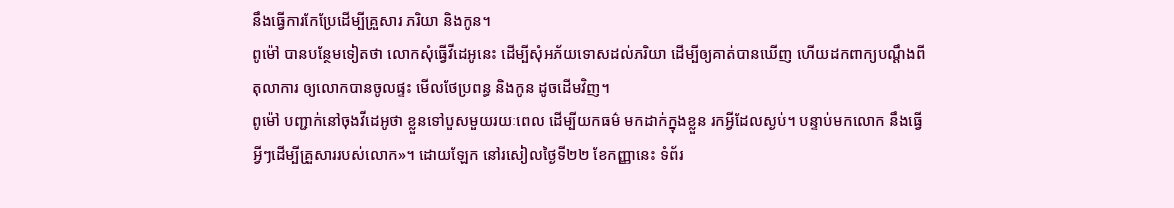នឹងធ្វើការកែប្រែដើម្បីគ្រួសារ ភរិយា និងកូន។
ពូម៉ៅ បានបន្ថែមទៀតថា លោកសុំធ្វើវីដេអូនេះ ដើម្បីសុំអភ័យទោសដល់ភរិយា ដើម្បីឲ្យគាត់បានឃើញ ហើយដកពាក្យបណ្ដឹងពីតុលាការ ឲ្យលោកបានចូលផ្ទះ មើលថែប្រពន្ធ និងកូន ដូចដើមវិញ។
ពូម៉ៅ បញ្ជាក់នៅចុងវីដេអូថា ខ្លួនទៅបួសមួយរយៈពេល ដើម្បីយកធម៌ មកដាក់ក្នុងខ្លួន រកអ្វីដែលស្ងប់។ បន្ទាប់មកលោក នឹងធ្វើអ្វីៗដើម្បីគ្រួសាររបស់លោក»។ ដោយឡែក នៅរសៀលថ្ងៃទី២២ ខែកញ្ញានេះ ទំព័រ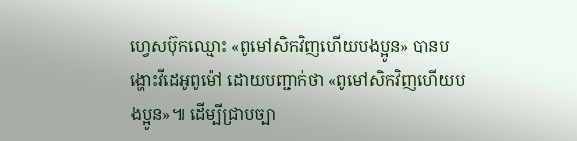ហ្វេសប៊ុកឈ្មោះ «ពូមៅសិកវិញហើយបងប្អូន» បានបង្ហោះវីដេអូពូម៉ៅ ដោយបញ្ជាក់ថា «ពូមៅសិកវិញហើយបងប្អូន»៕ ដើម្បីជ្រាបច្បា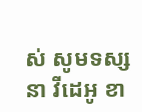ស់ សូមទស្សនា វីដេអូ ខា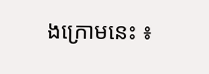ងក្រោមនេះ ៖